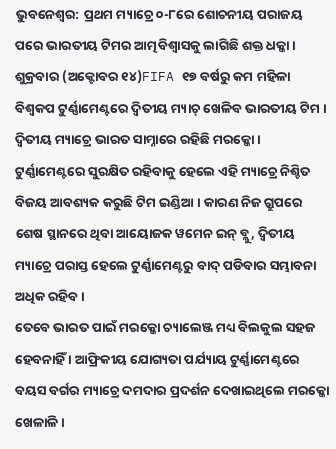ଭୁବନେଶ୍ବର: ପ୍ରଥମ ମ୍ୟାଚ୍ରେ ୦-୮ରେ ଶୋଚନୀୟ ପରାଜୟ ପରେ ଭାରତୀୟ ଟିମର ଆତ୍ମବିଶ୍ବାସକୁ ଲାଗିଛି ଶକ୍ତ ଧକ୍କା । ଶୁକ୍ରବାର (ଅକ୍ଟୋବର ୧୪)FIFA ୧୭ ବର୍ଷରୁ କମ ମହିଳା ବିଶ୍ବକପ ଟୁର୍ଣ୍ଣାମେଣ୍ଟରେ ଦ୍ବିତୀୟ ମ୍ୟାଚ୍ ଖେଳିବ ଭାରତୀୟ ଟିମ । ଦ୍ବିତୀୟ ମ୍ୟାଚ୍ରେ ଭାରତ ସାମ୍ନାରେ ରହିଛି ମରକ୍କୋ । ଟୁର୍ଣ୍ଣାମେଣ୍ଟରେ ସୁରକ୍ଷିତ ରହିବାକୁ ହେଲେ ଏହି ମ୍ୟାଚ୍ରେ ନିଶ୍ଚିତ ବିଜୟ ଆବଶ୍ୟକ କରୁଛି ଟିମ ଇଣ୍ଡିଆ । କାରଣ ନିଜ ଗ୍ରୁପରେ ଶେଷ ସ୍ଥାନରେ ଥିବା ଆୟୋଜକ ୱମେନ ଇନ୍ ବ୍ଲୁ, ଦ୍ବିତୀୟ ମ୍ୟାଚ୍ରେ ପରାସ୍ତ ହେଲେ ଟୁର୍ଣ୍ଣାମେଣ୍ଟରୁ ବାଦ୍ ପଡିବାର ସମ୍ଭାବନା ଅଧିକ ରହିବ ।
ତେବେ ଭାରତ ପାଇଁ ମରକ୍କୋ ଚ୍ୟାଲେଞ୍ଜ ମଧ୍ୟ ବିଲକୁଲ ସହଜ ହେବନାହିଁ । ଆଫ୍ରିକୀୟ ଯୋଗ୍ୟତା ପର୍ଯ୍ୟାୟ ଟୁର୍ଣ୍ଣାମେଣ୍ଟରେ ବୟସ ବର୍ଗର ମ୍ୟାଚ୍ରେ ଦମଦାର ପ୍ରଦର୍ଶନ ଦେଖାଇଥିଲେ ମରକ୍କୋ ଖେଳାଳି ।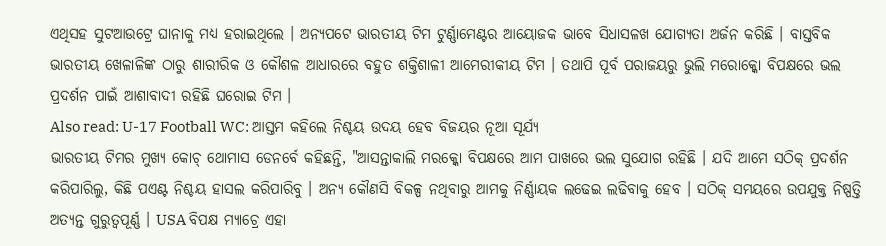ଏଥିସହ ସୁଟଆଉଟ୍ରେ ଘାନାକୁ ମଧ୍ୟ ହରାଇଥିଲେ । ଅନ୍ୟପଟେ ଭାରତୀୟ ଟିମ ଟୁର୍ଣ୍ଣାମେଣ୍ଟର ଆୟୋଜକ ଭାବେ ସିଧାସଳଖ ଯୋଗ୍ୟତା ଅର୍ଜନ କରିଛି । ବାସ୍ତବିକ ଭାରତୀୟ ଖେଳାଳିଙ୍କ ଠାରୁ ଶାରୀରିକ ଓ କୌଶଳ ଆଧାରରେ ବହୁତ ଶକ୍ତିଶାଳୀ ଆମେରୀକୀୟ ଟିମ । ତଥାପି ପୂର୍ବ ପରାଜୟରୁ ଭୁଲି ମରୋକ୍କୋ ବିପକ୍ଷରେ ଭଲ ପ୍ରଦର୍ଶନ ପାଇଁ ଆଶାବାଦୀ ରହିଛି ଘରୋଇ ଟିମ ।
Also read: U-17 Football WC: ଆସ୍ତମ କହିଲେ ନିଶ୍ଚୟ ଉଦୟ ହେବ ବିଜୟର ନୂଆ ସୂର୍ଯ୍ୟ
ଭାରତୀୟ ଟିମର ମୁଖ୍ୟ କୋଚ୍ ଥୋମାସ ଡେନର୍ବେ କହିଛନ୍ତି, "ଆସନ୍ତାକାଲି ମରକ୍କୋ ବିପକ୍ଷରେ ଆମ ପାଖରେ ଭଲ ସୁଯୋଗ ରହିଛି । ଯଦି ଆମେ ସଠିକ୍ ପ୍ରଦର୍ଶନ କରିପାରିଲୁ, କିଛି ପଏଣ୍ଟ ନିଶ୍ଚୟ ହାସଲ କରିପାରିବୁ । ଅନ୍ୟ କୌଣସି ବିକଳ୍ପ ନଥିବାରୁ ଆମକୁ ନିର୍ଣ୍ଣାୟକ ଲଢେଇ ଲଢିବାକୁ ହେବ । ସଠିକ୍ ସମୟରେ ଉପଯୁକ୍ତ ନିଷ୍ପତ୍ତି ଅତ୍ୟନ୍ତ ଗୁରୁତ୍ବପୂର୍ଣ୍ଣ । USA ବିପକ୍ଷ ମ୍ୟାଚ୍ରେ ଏହା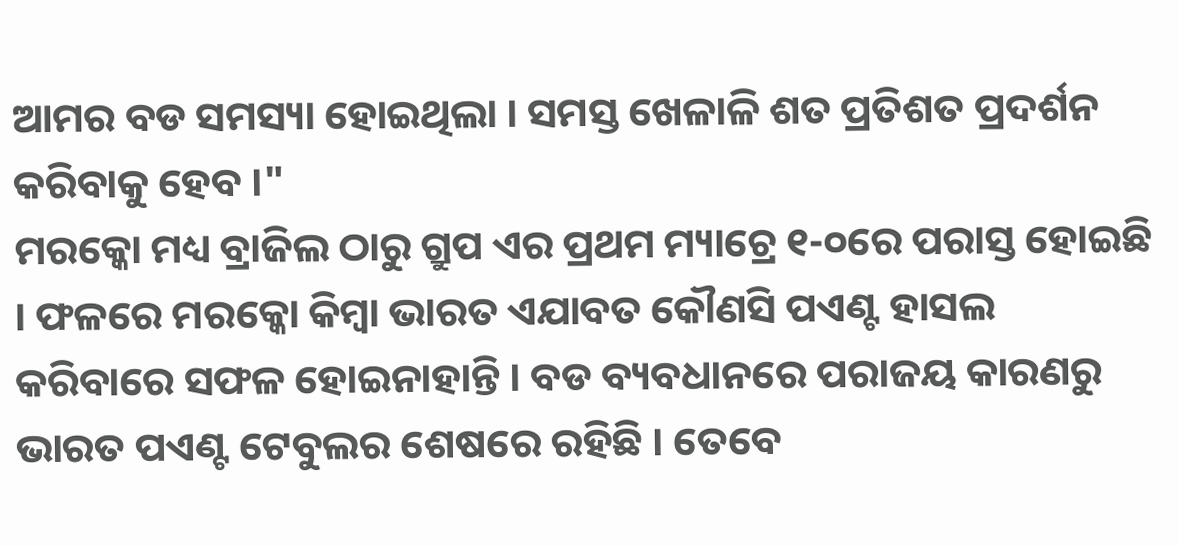ଆମର ବଡ ସମସ୍ୟା ହୋଇଥିଲା । ସମସ୍ତ ଖେଳାଳି ଶତ ପ୍ରତିଶତ ପ୍ରଦର୍ଶନ କରିବାକୁ ହେବ ।"
ମରକ୍କୋ ମଧ୍ୟ ବ୍ରାଜିଲ ଠାରୁ ଗ୍ରୁପ ଏର ପ୍ରଥମ ମ୍ୟାଚ୍ରେ ୧-୦ରେ ପରାସ୍ତ ହୋଇଛି । ଫଳରେ ମରକ୍କୋ କିମ୍ବା ଭାରତ ଏଯାବତ କୌଣସି ପଏଣ୍ଟ ହାସଲ କରିବାରେ ସଫଳ ହୋଇନାହାନ୍ତି । ବଡ ବ୍ୟବଧାନରେ ପରାଜୟ କାରଣରୁ ଭାରତ ପଏଣ୍ଟ ଟେବୁଲର ଶେଷରେ ରହିଛି । ତେବେ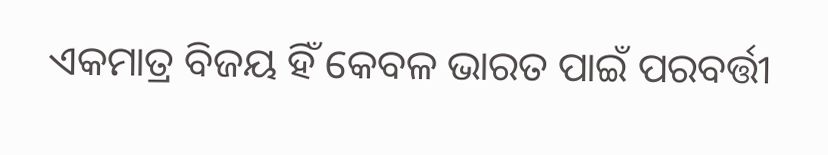ଏକମାତ୍ର ବିଜୟ ହିଁ କେବଳ ଭାରତ ପାଇଁ ପରବର୍ତ୍ତୀ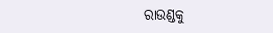ରାଉଣ୍ଡକୁ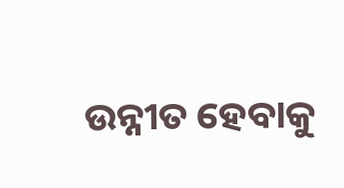ଉନ୍ନୀତ ହେବାକୁ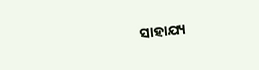ସାହାଯ୍ୟ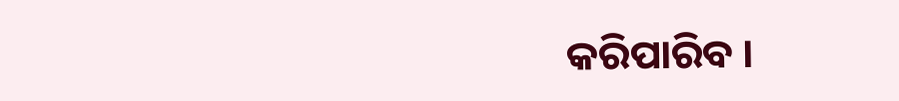କରିପାରିବ ।